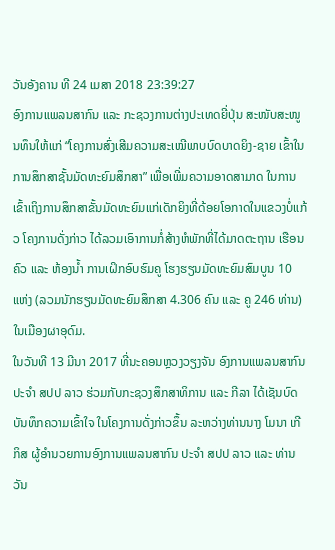ວັນອັງຄານ ທີ 24 ເມສາ 2018 23:39:27
ອົງການແພລນສາກົນ ແລະ ກະຊວງການຕ່າງປະເທດຍີ່ປຸ່ນ ສະໜັບສະໜູນທຶນໃຫ້ແກ່ “ໂຄງການສົ່ງເສີມຄວາມສະເໝີພາບບົດບາດຍິງ-ຊາຍ ເຂົ້າໃນການສຶກສາຊັ້ນມັດທະຍົມສຶກສາ” ເພື່ອເພີ່ມຄວາມອາດສາມາດ ໃນການເຂົ້າເຖິງການສຶກສາຂັ້ນມັດທະຍົມແກ່ເດັກຍິງທີ່ດ້ອຍໂອກາດໃນແຂວງບໍ່ແກ້ວ ໂຄງການດັ່ງກ່າວ ໄດ້ລວມເອົາການກໍ່ສ້າງຫໍພັກທີ່ໄດ້ມາດຕະຖານ ເຮືອນຄົວ ແລະ ຫ້ອງນ້ຳ ການເຝິກອົບຮົມຄູ ໂຮງຮຽນມັດທະຍົມສົມບູນ 10 ແຫ່ງ (ລວມນັກຮຽນມັດທະຍົມສຶກສາ 4.306 ຄົນ ແລະ ຄູ 246 ທ່ານ) ໃນເມືອງຜາອຸດົມ.
ໃນວັນທີ 13 ມີນາ 2017 ທີ່ນະຄອນຫຼວງວຽງຈັນ ອົງການແພລນສາກົນ ປະຈຳ ສປປ ລາວ ຮ່ວມກັບກະຊວງສຶກສາທິການ ແລະ ກີລາ ໄດ້ເຊັນບົດບັນທຶກຄວາມເຂົ້າໃຈ ໃນໂຄງການດັ່ງກ່າວຂຶ້ນ ລະຫວ່າງທ່ານນາງ ໂມນາ ເກີກິສ ຜູ້ອຳນວຍການອົງການແພລນສາກົນ ປະຈຳ ສປປ ລາວ ແລະ ທ່ານ ວັນ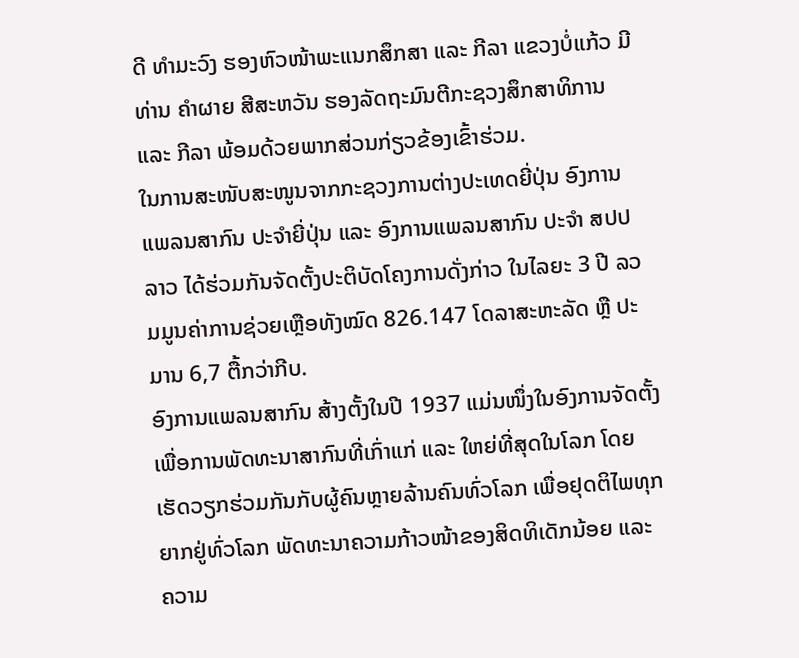ດີ ທຳມະວົງ ຮອງຫົວໜ້າພະແນກສຶກສາ ແລະ ກີລາ ແຂວງບໍ່ແກ້ວ ມີທ່ານ ຄຳຜາຍ ສີສະຫວັນ ຮອງລັດຖະມົນຕີກະຊວງສຶກສາທິການ ແລະ ກີລາ ພ້ອມດ້ວຍພາກສ່ວນກ່ຽວຂ້ອງເຂົ້າຮ່ວມ.
ໃນການສະໜັບສະໜູນຈາກກະຊວງການຕ່າງປະເທດຍີ່ປຸ່ນ ອົງການແພລນສາກົນ ປະຈຳຍີ່ປຸ່ນ ແລະ ອົງການແພລນສາກົນ ປະຈຳ ສປປ ລາວ ໄດ້ຮ່ວມກັນຈັດຕັ້ງປະຕິບັດໂຄງການດັ່ງກ່າວ ໃນໄລຍະ 3 ປີ ລວມມູນຄ່າການຊ່ວຍເຫຼືອທັງໝົດ 826.147 ໂດລາສະຫະລັດ ຫຼື ປະມານ 6,7 ຕື້ກວ່າກີບ.
ອົງການແພລນສາກົນ ສ້າງຕັ້ງໃນປີ 1937 ແມ່ນໜຶ່ງໃນອົງການຈັດຕັ້ງເພື່ອການພັດທະນາສາກົນທີ່ເກົ່າແກ່ ແລະ ໃຫຍ່ທີ່ສຸດໃນໂລກ ໂດຍເຮັດວຽກຮ່ວມກັນກັບຜູ້ຄົນຫຼາຍລ້ານຄົນທົ່ວໂລກ ເພື່ອຢຸດຕິໄພທຸກຍາກຢູ່ທົ່ວໂລກ ພັດທະນາຄວາມກ້າວໜ້າຂອງສິດທິເດັກນ້ອຍ ແລະ ຄວາມ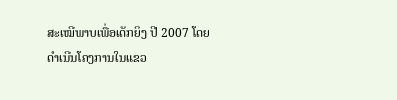ສະເໝີພາບເພື່ອເດັກຍິງ ປີ 2007 ໂດຍດຳເນີນໂຄງການໃນແຂວ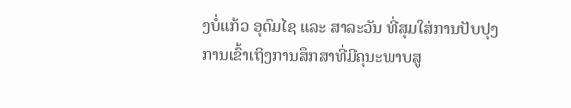ງບໍ່ແກ້ວ ອຸດົມໄຊ ແລະ ສາລະວັນ ທີ່ສຸມໃສ່ການປັບປຸງການເຂົ້າເຖິງການສຶກສາທີ່ມີຄຸນະພາບສູ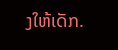ງໃຫ້ເດັກ.